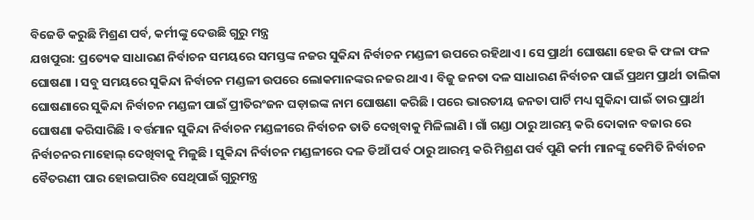ବିଜେଡି କରୁଛି ମିଶ୍ରଣ ପର୍ବ, କର୍ମୀଙ୍କୁ ଦେଉଛି ଗୁରୁ ମନ୍ତ୍ର
ଯଖପୁରା: ପ୍ରତ୍ୟେକ ସାଧାରଣ ନିର୍ବାଚନ ସମୟରେ ସମସ୍ତଙ୍କ ନଜର ସୁକିନ୍ଦା ନିର୍ବାଚନ ମଣ୍ଡଳୀ ଉପରେ ରହିଥାଏ । ସେ ପ୍ରାର୍ଥୀ ଘୋଷଣା ହେଉ କି ଫଳା ଫଳ ଘୋଷଣା । ସବୁ ସମୟରେ ସୁକିନ୍ଦା ନିର୍ବାଚନ ମଣ୍ଡଳୀ ଉପରେ ଲୋକମାନଙ୍କର ନଜର ଥାଏ । ବିଜୁ ଜନତା ଦଳ ସାଧାରଣ ନିର୍ବାଚନ ପାଇଁ ପ୍ରଥମ ପ୍ରାର୍ଥୀ ତାଲିକା ଘୋଷଣାରେ ସୁକିନ୍ଦା ନିର୍ବାଚନ ମଣ୍ଡଳୀ ପାଇଁ ପ୍ରୀତିରଂଜନ ଘଡ଼ାଇଙ୍କ ନାମ ଘୋଷଣା କରିଛି । ପରେ ଭାରତୀୟ ଜନତା ପାର୍ଟି ମଧ୍ୟ ସୁକିନ୍ଦା ପାଇଁ ତାର ପ୍ରାର୍ଥୀ ଘୋଷଣା କରିସାରିଛି । ବର୍ତ୍ତମାନ ସୁକିନ୍ଦା ନିର୍ବାଚନ ମଣ୍ଡଳୀରେ ନିର୍ବାଚନ ତାତି ଦେଖିବାକୁ ମିଳିଲାଣି । ଗାଁ ଗଣ୍ଡା ଠାରୁ ଆରମ୍ଭ କରି ଦୋକାନ ବଜାର ରେ ନିର୍ବାଚନର ମାହୋଲ୍ ଦେଖିବାକୁ ମିଳୁଛି । ସୁକିନ୍ଦା ନିର୍ବାଚନ ମଣ୍ଡଳୀରେ ଦଳ ଡିଆଁ ପର୍ବ ଠାରୁ ଆରମ୍ଭ କରି ମିଶ୍ରଣ ପର୍ବ ପୁଣି କର୍ମୀ ମାନଙ୍କୁ କେମିତି ନିର୍ବାଚନ ବୈତରଣୀ ପାର ହୋଇପାରିବ ସେଥିପାଇଁ ଗୁରୁମନ୍ତ୍ର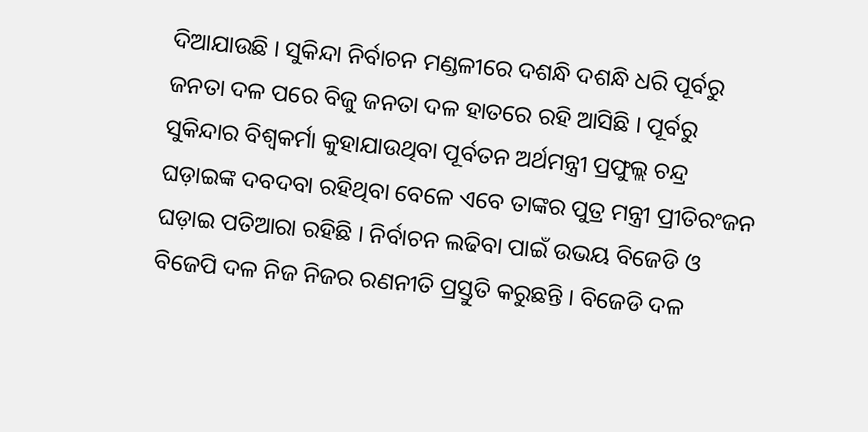ଦିଆଯାଉଛି । ସୁକିନ୍ଦା ନିର୍ବାଚନ ମଣ୍ଡଳୀରେ ଦଶନ୍ଧି ଦଶନ୍ଧି ଧରି ପୂର୍ବରୁ ଜନତା ଦଳ ପରେ ବିଜୁ ଜନତା ଦଳ ହାତରେ ରହି ଆସିଛି । ପୂର୍ବରୁ ସୁକିନ୍ଦାର ବିଶ୍ୱକର୍ମା କୁହାଯାଉଥିବା ପୂର୍ବତନ ଅର୍ଥମନ୍ତ୍ରୀ ପ୍ରଫୁଲ୍ଲ ଚନ୍ଦ୍ର ଘଡ଼ାଇଙ୍କ ଦବଦବା ରହିଥିବା ବେଳେ ଏବେ ତାଙ୍କର ପୁତ୍ର ମନ୍ତ୍ରୀ ପ୍ରୀତିରଂଜନ ଘଡ଼ାଇ ପତିଆରା ରହିଛି । ନିର୍ବାଚନ ଲଢିବା ପାଇଁ ଉଭୟ ବିଜେଡି ଓ ବିଜେପି ଦଳ ନିଜ ନିଜର ରଣନୀତି ପ୍ରସ୍ତୁତି କରୁଛନ୍ତି । ବିଜେଡି ଦଳ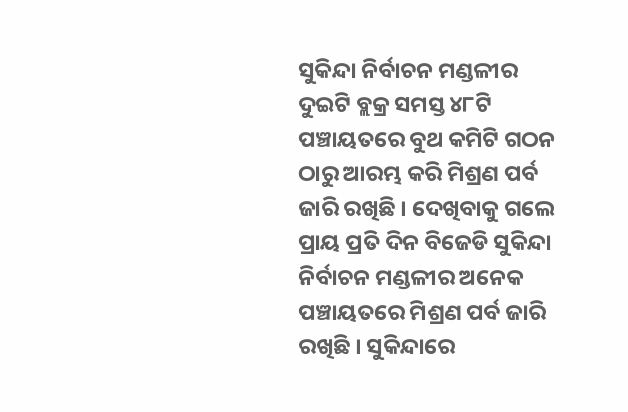ସୁକିନ୍ଦା ନିର୍ବାଚନ ମଣ୍ଡଳୀର ଦୁଇଟି ବ୍ଲକ୍ର ସମସ୍ତ ୪୮ଟି ପଞ୍ଚାୟତରେ ବୁଥ କମିଟି ଗଠନ ଠାରୁ ଆରମ୍ଭ କରି ମିଶ୍ରଣ ପର୍ବ ଜାରି ରଖିଛି । ଦେଖିବାକୁ ଗଲେ ପ୍ରାୟ ପ୍ରତି ଦିନ ବିଜେଡି ସୁକିନ୍ଦା ନିର୍ବାଚନ ମଣ୍ଡଳୀର ଅନେକ ପଞ୍ଚାୟତରେ ମିଶ୍ରଣ ପର୍ବ ଜାରି ରଖିଛି । ସୁକିନ୍ଦାରେ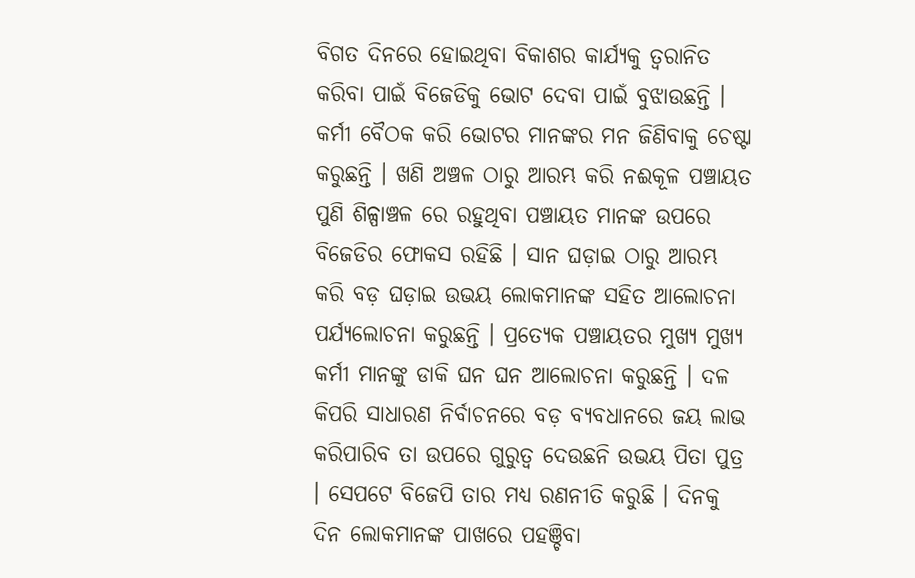ବିଗତ ଦିନରେ ହୋଇଥିବା ବିକାଶର କାର୍ଯ୍ୟକୁ ତ୍ୱରାନିତ କରିବା ପାଇଁ ବିଜେଡିକୁ ଭୋଟ ଦେବା ପାଇଁ ବୁଝାଉଛନ୍ତି । କର୍ମୀ ବୈଠକ କରି ଭୋଟର ମାନଙ୍କର ମନ ଜିଣିବାକୁ ଚେଷ୍ଟା କରୁଛନ୍ତି । ଖଣି ଅଞ୍ଚଳ ଠାରୁ ଆରମ୍ଭ କରି ନଈକୂଳ ପଞ୍ଚାୟତ ପୁଣି ଶିଳ୍ପାଞ୍ଚଳ ରେ ରହୁଥିବା ପଞ୍ଚାୟତ ମାନଙ୍କ ଉପରେ ବିଜେଡିର ଫୋକସ ରହିଛି । ସାନ ଘଡ଼ାଇ ଠାରୁ ଆରମ୍ଭ କରି ବଡ଼ ଘଡ଼ାଇ ଉଭୟ ଲୋକମାନଙ୍କ ସହିତ ଆଲୋଚନା ପର୍ଯ୍ୟଲୋଚନା କରୁଛନ୍ତି । ପ୍ରତ୍ୟେକ ପଞ୍ଚାୟତର ମୁଖ୍ୟ ମୁଖ୍ୟ କର୍ମୀ ମାନଙ୍କୁ ଡାକି ଘନ ଘନ ଆଲୋଚନା କରୁଛନ୍ତି । ଦଳ କିପରି ସାଧାରଣ ନିର୍ବାଚନରେ ବଡ଼ ବ୍ୟବଧାନରେ ଜୟ ଲାଭ କରିପାରିବ ତା ଉପରେ ଗୁରୁତ୍ୱ ଦେଉଛନି ଉଭୟ ପିତା ପୁତ୍ର । ସେପଟେ ବିଜେପି ତାର ମଧ୍ୟ ରଣନୀତି କରୁଛି । ଦିନକୁ ଦିନ ଲୋକମାନଙ୍କ ପାଖରେ ପହଞ୍ଚିବା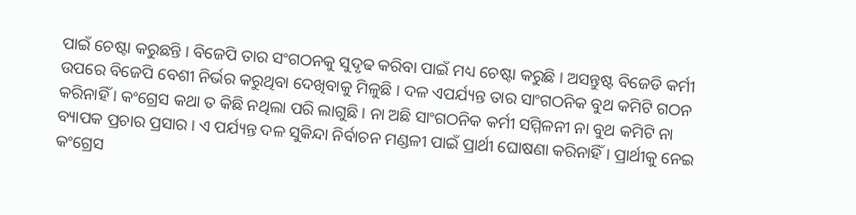ପାଇଁ ଚେଷ୍ଟା କରୁଛନ୍ତି । ବିଜେପି ତାର ସଂଗଠନକୁ ସୁଦୃଢ କରିବା ପାଇଁ ମଧ୍ୟ ଚେଷ୍ଟା କରୁଛି । ଅସନ୍ତୁଷ୍ଟ ବିଜେଡି କର୍ମୀ ଉପରେ ବିଜେପି ବେଶୀ ନିର୍ଭର କରୁଥିବା ଦେଖିବାକୁ ମିଳୁଛି । ଦଳ ଏପର୍ଯ୍ୟନ୍ତ ତାର ସାଂଗଠନିକ ବୁଥ କମିଟି ଗଠନ କରିନାହିଁ । କଂଗ୍ରେସ କଥା ତ କିଛି ନଥିଲା ପରି ଲାଗୁଛି । ନା ଅଛି ସାଂଗଠନିକ କର୍ମୀ ସମ୍ମିଳନୀ ନା ବୁଥ କମିଟି ନା ବ୍ୟାପକ ପ୍ରଚାର ପ୍ରସାର । ଏ ପର୍ଯ୍ୟନ୍ତ ଦଳ ସୁକିନ୍ଦା ନିର୍ବାଚନ ମଣ୍ଡଳୀ ପାଇଁ ପ୍ରାର୍ଥୀ ଘୋଷଣା କରିନାହିଁ । ପ୍ରାର୍ଥୀକୁ ନେଇ କଂଗ୍ରେସ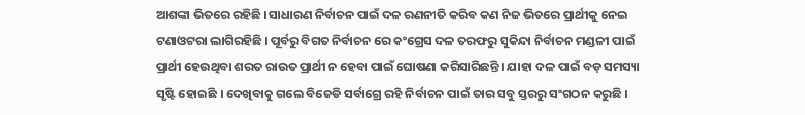ଆଶଙ୍କା ଭିତରେ ରହିଛି । ସାଧାରଣ ନିର୍ବାଚନ ପାଇଁ ଦଳ ରଣନୀତି କରିବ କଣ ନିଜ ଭିତରେ ପ୍ରାର୍ଥୀକୁ ନେଇ ଟଣାଓଟରା ଲାଗିରହିଛି । ପୂର୍ବରୁ ବିଗତ ନିର୍ବାଚନ ରେ କଂଗ୍ରେସ ଦଳ ତରଫରୁ ସୁକିନ୍ଦା ନିର୍ବାଚନ ମଣ୍ଡଳୀ ପାଇଁ ପ୍ରାର୍ଥୀ ହେଉଥିବା ଶରତ ରାଉତ ପ୍ରାର୍ଥୀ ନ ହେବା ପାଇଁ ଘୋଷଣା କରିସାରିଛନ୍ତି । ଯାହା ଦଳ ପାଇଁ ବଡ଼ ସମସ୍ୟା ସୃଷ୍ଟି ହୋଇଛି । ଦେଖିବାକୁ ଗଲେ ବିଜେଡି ସର୍ବାଗ୍ରେ ରହି ନିର୍ବାଚନ ପାଇଁ ତାର ସବୁ ସ୍ତରରୁ ସଂଗଠନ କରୁଛି ।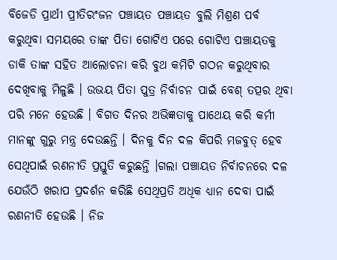ବିଜେଡି ପ୍ରାର୍ଥୀ ପ୍ରୀତିରଂଜନ ପଞ୍ଚାୟତ ପଞ୍ଚାୟତ ବୁଲି ମିଶ୍ରଣ ପର୍ବ କରୁଥିବା ସମୟରେ ତାଙ୍କ ପିତା ଗୋଟିଏ ପରେ ଗୋଟିଏ ପଞ୍ଚାୟତକୁ ଡାକି ତାଙ୍କ ସହିତ ଆଲୋଚନା କରି ବୁଥ କମିଟି ଗଠନ କରୁଥିବାର ଦେଖିବାକୁ ମିଳୁଛି । ଉଭୟ ପିତା ପୁତ୍ର ନିର୍ବାଚନ ପାଇଁ ବେଶ୍ ତତ୍ପର ଥିବା ପରି ମନେ ହେଉଛି । ବିଗତ ଦିନର ଅଭିଜ୍ଞତାକୁ ପାଥେୟ କରି କର୍ମୀ ମାନଙ୍କୁ ଗୁରୁ ମନ୍ତ୍ର ଦେଉଛନ୍ତି । ଦିନକୁ ଦିନ ଦଳ କିପରି ମଜବୁତ୍ ହେବ ସେଥିପାଇଁ ରଣନୀତି ପ୍ରସ୍ତୁତି କରୁଛନ୍ତି ।ଗଲା ପଞ୍ଚାୟତ ନିର୍ବାଚନରେ ଦଳ ଯେଉଁଠି ଖରାପ ପ୍ରଦର୍ଶନ କରିଛି ସେଥିପ୍ରତି ଅଧିକ ଧ୍ୟାନ ଦେବା ପାଇଁ ରଣନୀତି ହେଉଛି । ନିଜ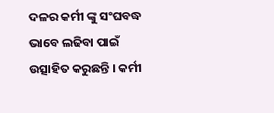ଦଳର କର୍ମୀ ଙ୍କୁ ସଂଘବଦ୍ଧ ଭାବେ ଲଢିବା ପାଇଁ ଉତ୍ସାହିତ କରୁଛନ୍ତି । କର୍ମୀ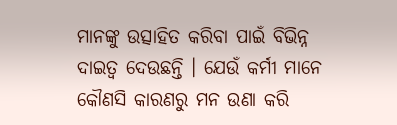ମାନଙ୍କୁ ଉତ୍ସାହିତ କରିବା ପାଇଁ ବିଭିନ୍ନ ଦାଇତ୍ୱ ଦେଉଛନ୍ତି । ଯେଉଁ କର୍ମୀ ମାନେ କୌଣସି କାରଣରୁ ମନ ଉଣା କରି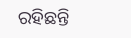ରହିଛନ୍ତି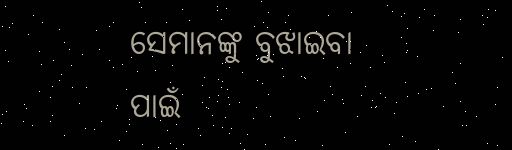ସେମାନଙ୍କୁ ବୁଝାଇବା ପାଇଁ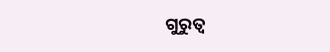ଗୁରୁତ୍ୱ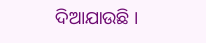ଦିଆଯାଉଛି ।